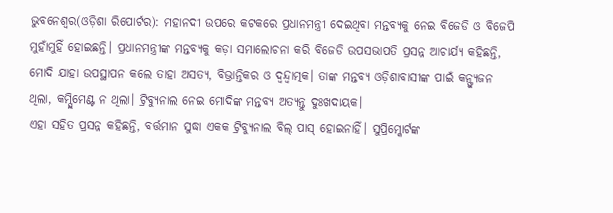ଭୁବନେଶ୍ୱର(ଓଡ଼ିଶା ରିପୋର୍ଟର): ମହାନଦୀ ଉପରେ କଟକରେ ପ୍ରଧାନମନ୍ତ୍ରୀ ଦେଇଥିବା ମନ୍ତବ୍ୟକୁ ନେଇ ବିଜେଡି ଓ ବିଜେପି ମୁହାଁମୁହିଁ ହୋଇଛନ୍ତି। ପ୍ରଧାନମନ୍ତ୍ରୀଙ୍କ ମନ୍ତବ୍ୟକୁ କଡ଼ା ସମାଲୋଚନା କରି ବିଜେଡି ଉପସଭାପତି ପ୍ରସନ୍ନ ଆଚାର୍ଯ୍ୟ କହିଛନ୍ତି, ମୋଦି ଯାହା ଉପସ୍ଥାପନ କଲେ ତାହା ଅସତ୍ୟ, ବିଭ୍ରାନ୍ତିକର ଓ ଦ୍ୱନ୍ଦ୍ୱାତ୍ମକ। ତାଙ୍କ ମନ୍ତବ୍ୟ ଓଡ଼ିଶାବାସୀଙ୍କ ପାଇଁ କନ୍ଫ୍ୟୁଜନ ଥିଲା, କମ୍ପ୍ଲିମେଣ୍ଟ ନ ଥିଲା। ଟ୍ରିବ୍ୟୁନାଲ ନେଇ ମୋଦିଙ୍କ ମନ୍ତବ୍ୟ ଅତ୍ୟନ୍ତୁ ଦୁଃଖଦାୟକ।
ଏହା ସହିତ ପ୍ରସନ୍ନ କହିଛନ୍ତି, ବର୍ତ୍ତମାନ ସୁଦ୍ଧା ଏକକ ଟ୍ରିବ୍ୟୁନାଲ ବିଲ୍ ପାସ୍ ହୋଇନାହିଁ। ସୁପ୍ରିମ୍କୋର୍ଟଙ୍କ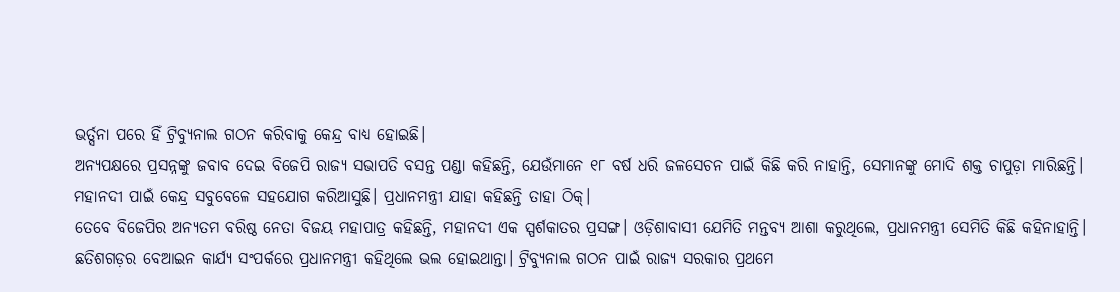ଭର୍ତ୍ସନା ପରେ ହିଁ ଟ୍ରିବ୍ୟୁନାଲ ଗଠନ କରିବାକୁ କେନ୍ଦ୍ର ବାଧ୍ୟ ହୋଇଛି।
ଅନ୍ୟପକ୍ଷରେ ପ୍ରସନ୍ନଙ୍କୁ ଜବାବ ଦେଇ ବିଜେପି ରାଜ୍ୟ ସଭାପତି ବସନ୍ତ ପଣ୍ଡା କହିଛନ୍ତି, ଯେଉଁମାନେ ୧୮ ବର୍ଷ ଧରି ଜଳସେଚନ ପାଇଁ କିଛି କରି ନାହାନ୍ତି, ସେମାନଙ୍କୁ ମୋଦି ଶକ୍ତ ଚାପୁଡ଼ା ମାରିଛନ୍ତି। ମହାନଦୀ ପାଇଁ କେନ୍ଦ୍ର ସବୁବେଳେ ସହଯୋଗ କରିଆସୁଛି। ପ୍ରଧାନମନ୍ତ୍ରୀ ଯାହା କହିଛନ୍ତି ତାହା ଠିକ୍।
ତେବେ ବିଜେପିର ଅନ୍ୟତମ ବରିଷ୍ଠ ନେତା ବିଜୟ ମହାପାତ୍ର କହିଛନ୍ତି, ମହାନଦୀ ଏକ ସ୍ପର୍ଶକାତର ପ୍ରସଙ୍ଗ। ଓଡ଼ିଶାବାସୀ ଯେମିତି ମନ୍ତବ୍ୟ ଆଶା କରୁଥିଲେ, ପ୍ରଧାନମନ୍ତ୍ରୀ ସେମିତି କିଛି କହିନାହାନ୍ତି। ଛତିଶଗଡ଼ର ବେଆଇନ କାର୍ଯ୍ୟ ସଂପର୍କରେ ପ୍ରଧାନମନ୍ତ୍ରୀ କହିଥିଲେ ଭଲ ହୋଇଥାନ୍ତା। ଟ୍ରିବ୍ୟୁନାଲ ଗଠନ ପାଇଁ ରାଜ୍ୟ ସରକାର ପ୍ରଥମେ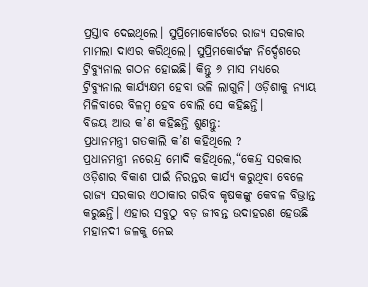ପ୍ରସ୍ତାବ ଦେଇଥିଲେ। ସୁପ୍ରିମୋକୋର୍ଟରେ ରାଜ୍ୟ ସରକାର ମାମଲା ଦାଏର କରିଥିଲେ। ସୁପ୍ରିମକୋର୍ଟଙ୍କ ନିର୍ଦ୍ଦେଶରେ ଟ୍ରିବ୍ୟୁନାଲ ଗଠନ ହୋଇଛି। କିନ୍ତୁ ୬ ମାସ ମଧ୍ୟରେ ଟ୍ରିବ୍ୟୁନାଲ କାର୍ଯ୍ୟକ୍ଷମ ହେବା ଭଳି ଲାଗୁନି। ଓଡ଼ିଶାକୁ ନ୍ୟାୟ ମିଳିବାରେ ବିଳମ୍ବ ହେବ ବୋଲି ସେ କହିଛନ୍ତି।
ବିଜୟ ଆଉ କ’ଣ କହିଛନ୍ତି ଶୁଣନ୍ତୁ:
ପ୍ରଧାନମନ୍ତ୍ରୀ ଗତକାଲି କ’ଣ କହିଥିଲେ ?
ପ୍ରଧାନମନ୍ତ୍ରୀ ନରେନ୍ଦ୍ର ମୋଦି କହିଥିଲେ,“କେନ୍ଦ୍ର ସରକାର ଓଡ଼ିଶାର ବିକାଶ ପାଇଁ ନିରନ୍ତର କାର୍ଯ୍ୟ କରୁଥିବା ବେଳେ ରାଜ୍ୟ ସରକାର ଏଠାକାର ଗରିବ କୃଷକଙ୍କୁ କେବଳ ବିଭ୍ରାନ୍ତ କରୁଛନ୍ତି। ଏହାର ସବୁଠୁ ବଡ଼ ଜୀବନ୍ତ ଉଦାହରଣ ହେଉଛି ମହାନଦୀ ଜଳକୁ ନେଇ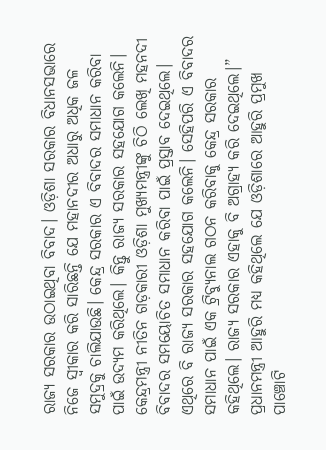ରାଜ୍ୟ ସରକାର ଉଠାଇଥିବା ବିବାଦ। ଓଡ଼ିଶା ସରକାର ବିଧାନସଭାରେ ନିଜେ ସ୍ୱୀକାର କରି ସାରିଛନ୍ତି ଯେ ମହାନଦୀର ଅଧାରୁ ଅଧିକ ଜଳ ସମୁଦ୍ରକୁ ଚାଲିଯାଉଛି। କେନ୍ଦ୍ର ସରକାର ଏ ବିବାଦର ସମାଧାନ କରିବା ପାଇଁ ଉଦ୍ୟମ କରିଥିଲେ। କିନ୍ତୁ ରାଜ୍ୟ ସରକାର ସହଯୋଗ କଲେନି। କେନ୍ଦ୍ରମନ୍ତ୍ରୀ ନୀତିନ ଗଡ଼କାରୀ ଓଡ଼ିଶା ମୁଖ୍ୟମନ୍ତ୍ରୀଙ୍କୁ ଚିଠି ଲେଖି ମହନଦୀ ବିବାଦର ସମୟୋଚିତ ସମାଧାନ କରିବା ପାଇଁ ପ୍ରସ୍ତାବ ଦେଇଥିଲେ। ଏଥିରେ ବି ରାଜ୍ୟ ସରକାର ସହଯୋଗ କଲେନି। ସେହିପରି ଏ ବିବାଦର ସମାଧାନ ପାଇଁ ଏକ ଟ୍ରିବ୍ୟୁନାଲ ଗଠନ କରିବାକୁ କେନ୍ଦ୍ର ସରକାର କହିଥିଲେ। ରାଜ୍ୟ ସରକାର ଏହାକୁ ବି ଅଗ୍ରାହ୍ୟ କରି ଦେଇଥିଲେ।”
ପ୍ରଧାନମନ୍ତ୍ରୀ ଆହୁରି ମଧ୍ୟ କହିଥିଲେ ଯେ ଓଡ଼ିଶାରେ ଆହୁରି ପ୍ରମୁଖ ପାଞ୍ଚୋଟି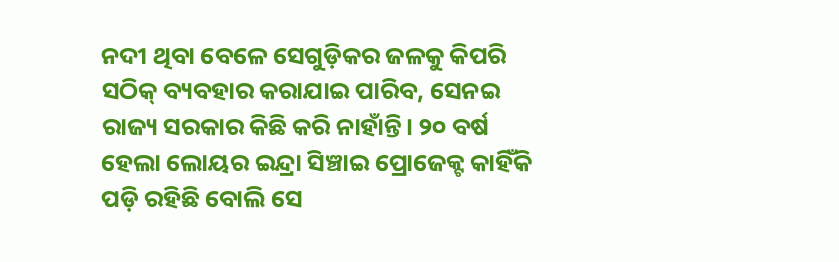ନଦୀ ଥିବା ବେଳେ ସେଗୁଡ଼ିକର ଜଳକୁ କିପରି ସଠିକ୍ ବ୍ୟବହାର କରାଯାଇ ପାରିବ, ସେନଇ ରାଜ୍ୟ ସରକାର କିଛି କରି ନାହାଁନ୍ତି। ୨୦ ବର୍ଷ ହେଲା ଲୋୟର ଇନ୍ଦ୍ରା ସିଞ୍ଚାଇ ପ୍ରୋଜେକ୍ଟ କାହିଁକି ପଡ଼ି ରହିଛି ବୋଲି ସେ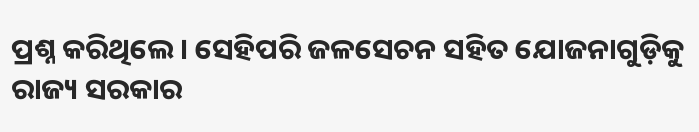ପ୍ରଶ୍ନ କରିଥିଲେ। ସେହିପରି ଜଳସେଚନ ସହିତ ଯୋଜନାଗୁଡ଼ିକୁ ରାଜ୍ୟ ସରକାର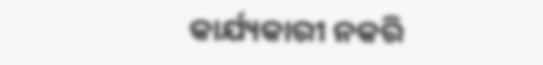କାର୍ଯ୍ୟକାରୀ ନକରି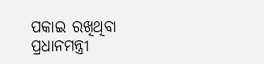ପକାଇ ରଖିଥିବା ପ୍ରଧାନମନ୍ତ୍ରୀ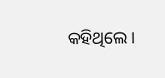କହିଥିଲେ।